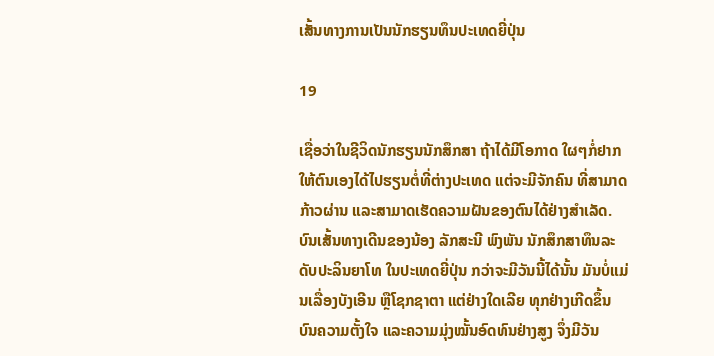ເສັ້ນທາງການເປັນນັກຮຽນທຶນປະເທດຍີ່ປຸ່ນ

19

ເຊື່ອວ່າໃນຊີວິດນັກຮຽນນັກສຶກສາ ຖ້າໄດ້ມີໂອກາດ ໃຜໆກໍ່ຢາກໃຫ້ຕົນເອງໄດ້ໄປຮຽນຕໍ່ທີ່ຕ່າງປະເທດ ແຕ່ຈະມີຈັກຄົນ ທີ່ສາມາດກ້າວຜ່ານ ແລະສາມາດເຮັດຄວາມຝັນຂອງຕົນໄດ້ຢ່າງສຳເລັດ.
ບົນເສັ້ນທາງເດີນຂອງນ້ອງ ລັກສະນີ ພົງພັນ ນັກສຶກສາທຶນລະດັບປະລິນຍາໂທ ໃນປະເທດຍີ່ປຸ່ນ ກວ່າຈະມີວັນນີ້ໄດ້ນັ້ນ ມັນບໍ່ແມ່ນເລື່ອງບັງເອີນ ຫຼືໂຊກຊາຕາ ແຕ່ຢ່າງໃດເລີຍ ທຸກຢ່າງເກີດຂຶ້ນບົນຄວາມຕັ້ງໃຈ ແລະຄວາມມຸ່ງໝັ້ນອົດທົນຢ່າງສູງ ຈຶ່ງມີວັນ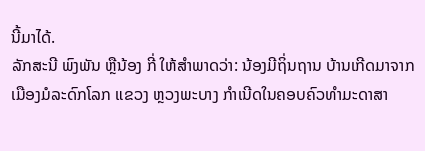ນີ້ມາໄດ້.
ລັກສະນີ ພົງພັນ ຫຼືນ້ອງ ກີ່ ໃຫ້ສໍາພາດວ່າ: ນ້ອງມີຖິ່ນຖານ ບ້ານເກີດມາຈາກເມືອງມໍລະດົກໂລກ ແຂວງ ຫຼວງພະບາງ ກຳເນີດໃນຄອບຄົວທຳມະດາສາ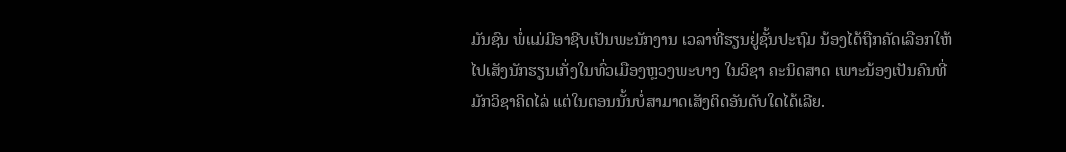ມັນຊົນ ພໍ່ແມ່ມີອາຊີບເປັນພະນັກງານ ເວລາທີ່ຮຽນຢູ່ຊັ້ນປະຖົມ ນ້ອງໄດ້ຖືກຄັດເລືອກໃຫ້ໄປເສັງນັກຮຽນເກັ່ງໃນທົ່ວເມືອງຫຼວງພະບາງ ໃນວິຊາ ຄະນິດສາດ ເພາະນ້ອງເປັນຄົນທີ່ ມັກວິຊາຄິດໄລ່ ແຕ່ໃນຕອນນັ້ນບໍ່ສາມາດເສັງຕິດອັນດັບໃດໄດ້ເລີຍ.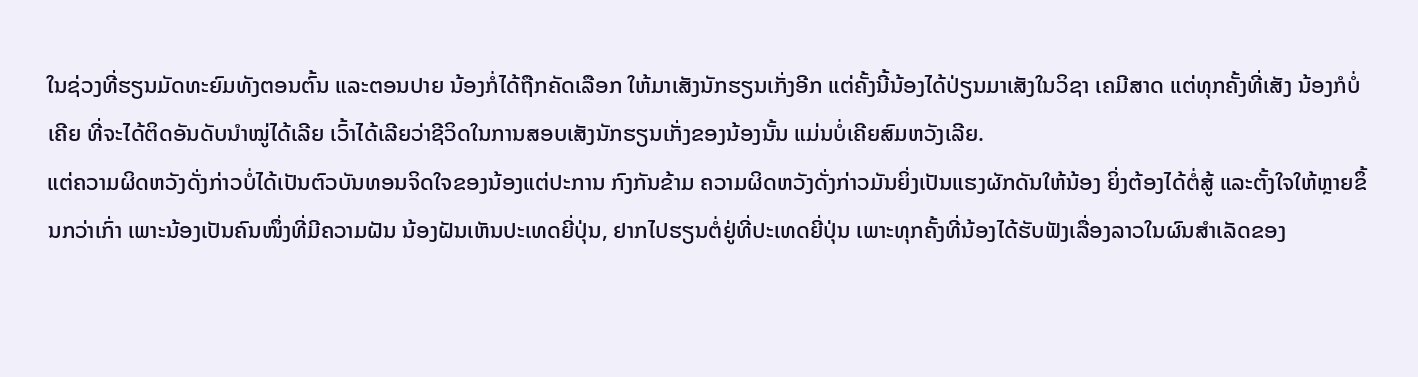ໃນຊ່ວງທີ່ຮຽນມັດທະຍົມທັງຕອນຕົ້ນ ແລະຕອນປາຍ ນ້ອງກໍ່ໄດ້ຖືກຄັດເລືອກ ໃຫ້ມາເສັງນັກຮຽນເກັ່ງອີກ ແຕ່ຄັ້ງນີ້ນ້ອງໄດ້ປ່ຽນມາເສັງໃນວິຊາ ເຄມີສາດ ແຕ່ທຸກຄັ້ງທີ່ເສັງ ນ້ອງກໍບໍ່ເຄີຍ ທີ່ຈະໄດ້ຕິດອັນດັບນຳໝູ່ໄດ້ເລີຍ ເວົ້າໄດ້ເລີຍວ່າຊີວິດໃນການສອບເສັງນັກຮຽນເກັ່ງຂອງນ້ອງນັ້ນ ແມ່ນບໍ່ເຄີຍສົມຫວັງເລີຍ.
ແຕ່ຄວາມຜິດຫວັງດັ່ງກ່າວບໍ່ໄດ້ເປັນຕົວບັນທອນຈິດໃຈຂອງນ້ອງແຕ່ປະການ ກົງກັນຂ້າມ ຄວາມຜິດຫວັງດັ່ງກ່າວມັນຍິ່ງເປັນແຮງຜັກດັນໃຫ້ນ້ອງ ຍິ່ງຕ້ອງໄດ້ຕໍ່ສູ້ ແລະຕັ້ງໃຈໃຫ້ຫຼາຍຂຶ້ນກວ່າເກົ່າ ເພາະນ້ອງເປັນຄົນໜຶ່ງທີ່ມີຄວາມຝັນ ນ້ອງຝັນເຫັນປະເທດຍີ່ປຸ່ນ, ຢາກໄປຮຽນຕໍ່ຢູ່ທີ່ປະເທດຍີ່ປຸ່ນ ເພາະທຸກຄັ້ງທີ່ນ້ອງໄດ້ຮັບຟັງເລື່ອງລາວໃນຜົນສຳເລັດຂອງ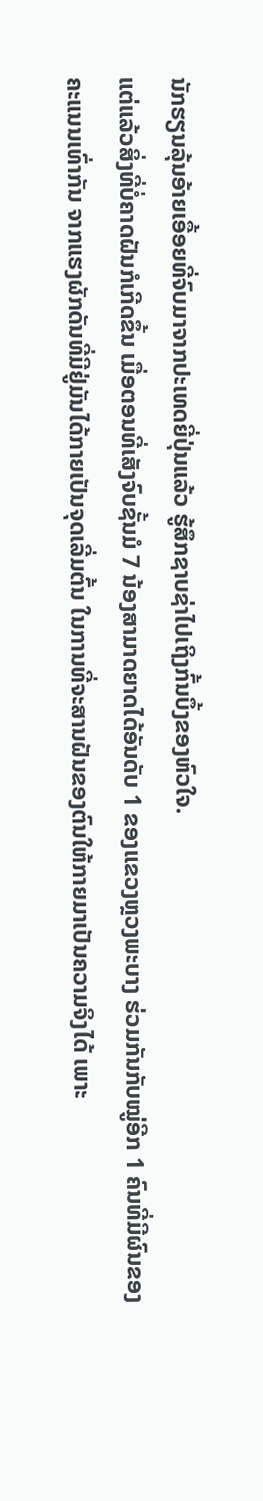ນັກຮຽນລຸ້ນອ້າຍເອື້ອຍທີ່ຈົບມາຈາກປະເທດຍີ່ປຸ່ນແລ້ວ ຮູ້ສຶກຊາບຊ່າໄປເຖິງກົ້ນບຶ້ງຂອງຫົວໃຈ.
ແຕ່ແລ້ວສິ່ງທີ່ບໍ່ຄາດຝັນກໍເກີດຂຶ້ນ ເມື່ອຕອນທີ່ເສັງຈົບຊັ້ນມໍ 7 ນ້ອງສາມາດຍາດໄດ້ອັນດັບ 1 ຂອງແຂວງຫຼວງພະບາງ ຮ່ວມກັນກັບໝູ່ອີກ 1 ຄົນທີ່ມີຜົນຂອງຄະແນນເທົ່າກັນ ຈາກແຮງຜັກດັນທີ່ມີຢູ່ມັນໄດ້ກາຍເປັນຈຸດເລີ່ມຕົ້ນ ໃນການທີ່ຈະສານຝັນຂອງຕົນໃຫ້ກາຍມາເປັນຄວາມຈິງໄດ້ ເພາະ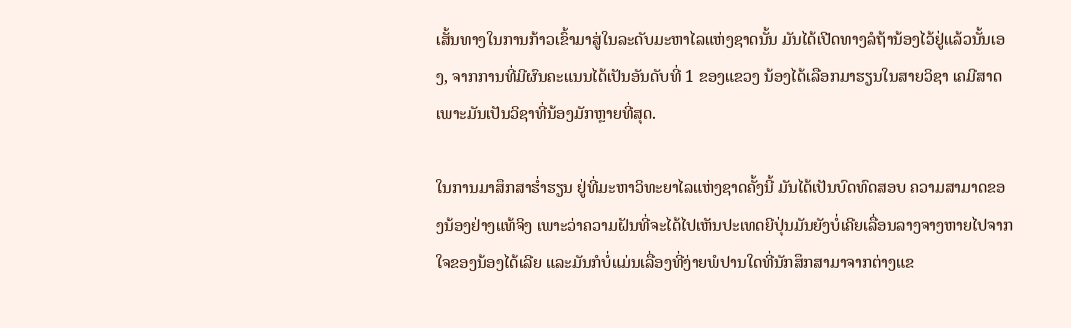ເສັ້ນທາງໃນການກ້າວເຂົ້າມາສູ່ໃນລະດັບມະຫາໄລແຫ່ງຊາດນັ້ນ ມັນໄດ້ເປີດທາງລໍຖ້ານ້ອງໄວ້ຢູ່ແລ້ວນັ້ນເອງ, ຈາກການທີ່ມີຜົນຄະແນນໄດ້ເປັນອັນດັບທີ່ 1 ຂອງແຂວງ ນ້ອງໄດ້ເລືອກມາຮຽນໃນສາຍວິຊາ ເຄມີສາດ ເພາະມັນເປັນວິຊາທີ່ນ້ອງມັກຫຼາຍທີ່ສຸດ.

ໃນການມາສຶກສາຮ່ຳຮຽນ ຢູ່ທີ່ມະຫາວິທະຍາໄລແຫ່ງຊາດຄັ້ງນີ້ ມັນໄດ້ເປັນບົດທົດສອບ ຄວາມສາມາດຂອງນ້ອງຢ່າງແທ້ຈິງ ເພາະວ່າຄວາມຝັນທີ່ຈະໄດ້ໄປເຫັນປະເທດຍີປຸ່ນມັນຍັງບໍ່ເຄີຍເລື່ອນລາງຈາງຫາຍໄປຈາກໃຈຂອງນ້ອງໄດ້ເລີຍ ແລະມັນກໍບໍ່ແມ່ນເລື່ອງທີ່ງ່າຍພໍປານໃດທີ່ນັກສຶກສາມາຈາກຕ່າງແຂ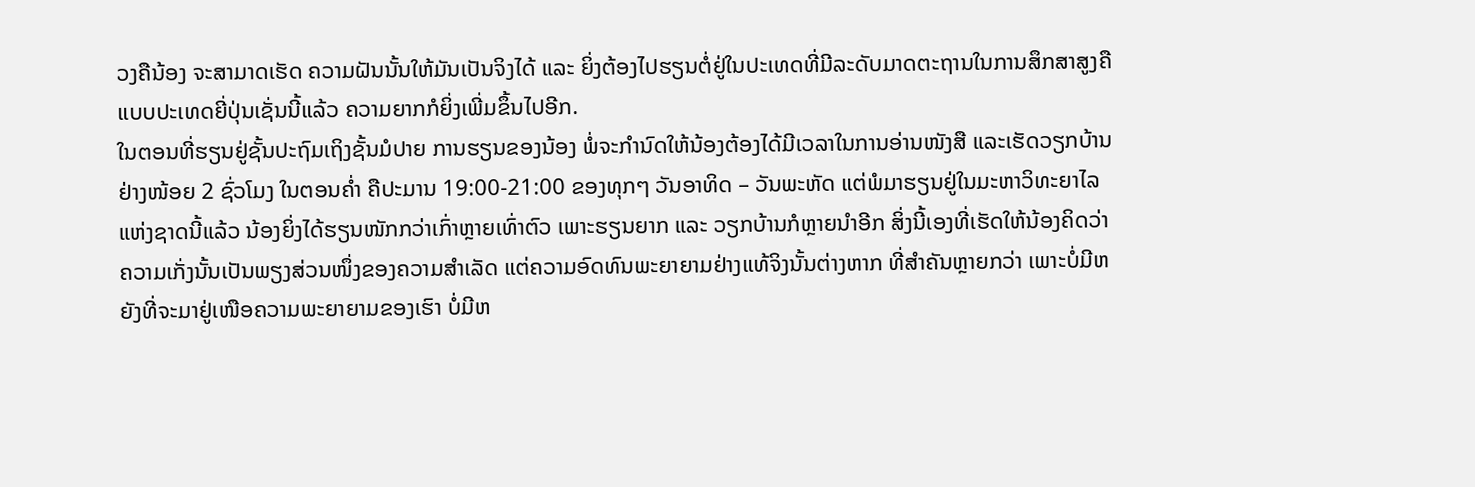ວງຄືນ້ອງ ຈະສາມາດເຮັດ ຄວາມຝັນນັ້ນໃຫ້ມັນເປັນຈິງໄດ້ ແລະ ຍິ່ງຕ້ອງໄປຮຽນຕໍ່ຢູ່ໃນປະເທດທີ່ມີລະດັບມາດຕະຖານໃນການສຶກສາສູງຄືແບບປະເທດຍີ່ປຸ່ນເຊັ່ນນີ້ແລ້ວ ຄວາມຍາກກໍຍິ່ງເພີ່ມຂຶ້ນໄປອີກ.
ໃນຕອນທີ່ຮຽນຢູ່ຊັ້ນປະຖົມເຖິງຊັ້ນມໍປາຍ ການຮຽນຂອງນ້ອງ ພໍ່ຈະກຳນົດໃຫ້ນ້ອງຕ້ອງໄດ້ມີເວລາໃນການອ່ານໜັງສື ແລະເຮັດວຽກບ້ານຢ່າງໜ້ອຍ 2 ຊົ່ວໂມງ ໃນຕອນຄ່ຳ ຄືປະມານ 19:00-21:00 ຂອງທຸກໆ ວັນອາທິດ – ວັນພະຫັດ ແຕ່ພໍມາຮຽນຢູ່ໃນມະຫາວິທະຍາໄລແຫ່ງຊາດນີ້ແລ້ວ ນ້ອງຍິ່ງໄດ້ຮຽນໜັກກວ່າເກົ່າຫຼາຍເທົ່າຕົວ ເພາະຮຽນຍາກ ແລະ ວຽກບ້ານກໍຫຼາຍນຳອີກ ສິ່ງນີ້ເອງທີ່ເຮັດໃຫ້ນ້ອງຄິດວ່າ ຄວາມເກັ່ງນັ້ນເປັນພຽງສ່ວນໜຶ່ງຂອງຄວາມສຳເລັດ ແຕ່ຄວາມອົດທົນພະຍາຍາມຢ່າງແທ້ຈິງນັ້ນຕ່າງຫາກ ທີ່ສຳຄັນຫຼາຍກວ່າ ເພາະບໍ່ມີຫຍັງທີ່ຈະມາຢູ່ເໜືອຄວາມພະຍາຍາມຂອງເຮົາ ບໍ່ມີຫ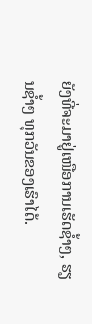ຍັງທີ່ຈະມາຢູ່ເໜືອການເຮັດຊ້ຳໆ, ຮຽນຊ້ຳໆ ທຸກວັນຂອງເຮົາໄດ້.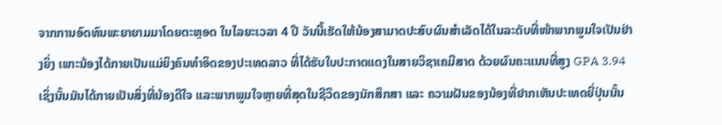ຈາກການອົດທົນພະຍາຍາມມາໂດຍຕະຫຼອດ ໃນໄລຍະເວລາ 4 ປີ ວັນນີ້ເຮັດໃຫ້ນ້ອງສາມາດປະສົບຜົນສຳເລັດໄດ້ໃນລະດັບທີ່ໜ້າພາກພູມໃຈເປັນຢ່າງຍິ່ງ ເພາະນ້ອງໄດ້ກາຍເປັນແມ່ຍິງຄົນທຳອິດຂອງປະເທດລາວ ທີ່ໄດ້ຮັບໃບປະກາດແດງໃນສາຍວິຊາເຄມີສາດ ດ້ວຍຜົນຄະແນນທີ່ສູງ GPA 3.94 ເຊິ່ງນັ້ນມັນໄດ້ກາຍເປັນສິ່ງທີ່ນ້ອງດີໃຈ ແລະພາກພູມໃຈຫຼາຍທີ່ສຸດໃນຊີວິດຂອງນັກສຶກສາ ແລະ ຄວາມຝັນຂອງນ້ອງທີ່ຢາກເຫັນປະເທດຍີ່ປຸ່ນນັ້ນ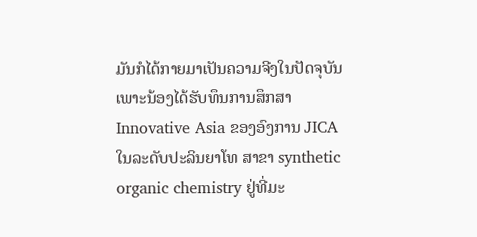ມັນກໍໄດ້ກາຍມາເປັນຄວາມຈີງໃນປັດຈຸບັນ ເພາະນ້ອງໄດ້ຮັບທຶນການສຶກສາ Innovative Asia ຂອງອົງການ JICA ໃນລະດັບປະລິນຍາໂທ ສາຂາ synthetic organic chemistry ຢູ່ທີ່ມະ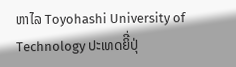ຫາໄລ Toyohashi University of Technology ປະເທດຍິີ່ປຸ່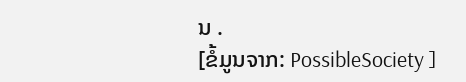ນ .
[ຂໍ້ມູນຈາກ: PossibleSociety ]